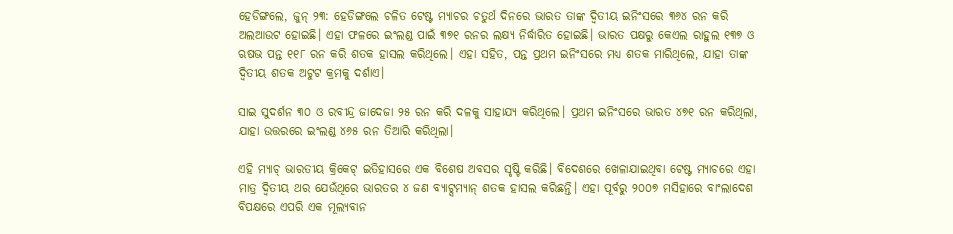ହେଡିଙ୍ଗଲେ, ଜୁନ୍ ୨୩: ହେଡିଙ୍ଗଲେ ଚଳିତ ଟେଷ୍ଟ ମ୍ୟାଚର ଚତୁର୍ଥ ଦିନରେ ଭାରତ ତାଙ୍କ ଦ୍ୱିତୀୟ ଇନିଂସରେ ୩୬୪ ରନ କରି ଅଲଆଉଟ ହୋଇଛି। ଏହା ଫଳରେ ଇଂଲଣ୍ଡ ପାଇଁ ୩୭୧ ରନର ଲକ୍ଷ୍ୟ ନିର୍ଦ୍ଧାରିତ ହୋଇଛି। ଭାରତ ପକ୍ଷରୁ କେଏଲ ରାହୁଲ ୧୩୭ ଓ ଋଷଭ ପନ୍ତ ୧୧୮ ରନ କରି ଶତକ ହାସଲ କରିଥିଲେ। ଏହା ସହିତ, ପନ୍ତ ପ୍ରଥମ ଇନିଂସରେ ମଧ୍ୟ ଶତକ ମାରିଥିଲେ, ଯାହା ତାଙ୍କ ଦ୍ୱିତୀୟ ଶତକ ଅଟୁଟ କ୍ରମକୁ ଦର୍ଶାଏ।

ସାଇ ସୁଦର୍ଶନ ୩୦ ଓ ରବୀନ୍ଦ୍ର ଜାଦେଜା ୨୫ ରନ କରି ଦଳକୁ ସାହାଯ୍ୟ କରିଥିଲେ। ପ୍ରଥମ ଇନିଂସରେ ଭାରତ ୪୭୧ ରନ କରିଥିଲା, ଯାହା ଉତ୍ତରରେ ଇଂଲଣ୍ଡ ୪୬୫ ରନ ତିଆରି କରିଥିଲା।

ଏହି ମ୍ୟାଚ୍ ଭାରତୀୟ କ୍ରିକେଟ୍ ଇତିହାସରେ ଏକ ବିଶେଷ ଅବସର ସୃଷ୍ଟି କରିଛି। ବିଦେଶରେ ଖେଳାଯାଇଥିବା ଟେଷ୍ଟ ମ୍ୟାଚରେ ଏହା ମାତ୍ର ଦ୍ୱିତୀୟ ଥର ଯେଉଁଥିରେ ଭାରତର ୪ ଜଣ ବ୍ୟାଟ୍ସମ୍ୟାନ୍ ଶତକ ହାସଲ କରିଛନ୍ତି। ଏହା ପୂର୍ବରୁ ୨୦୦୭ ମସିହାରେ ବାଂଲାଦେଶ ବିପକ୍ଷରେ ଏପରି ଏକ ମୂଲ୍ୟବାନ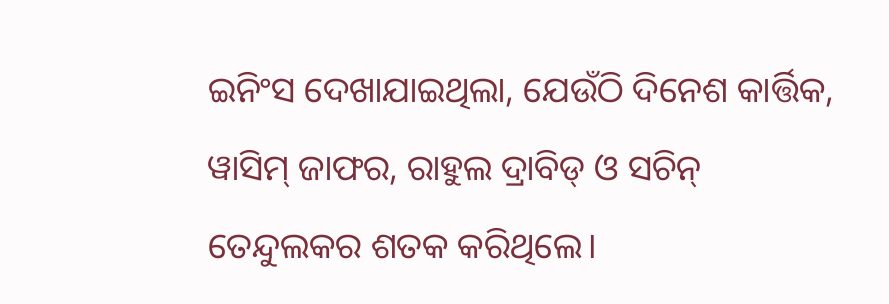ଇନିଂସ ଦେଖାଯାଇଥିଲା, ଯେଉଁଠି ଦିନେଶ କାର୍ତ୍ତିକ, ୱାସିମ୍ ଜାଫର, ରାହୁଲ ଦ୍ରାବିଡ୍ ଓ ସଚିନ୍ ତେନ୍ଦୁଲକର ଶତକ କରିଥିଲେ।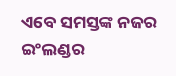ଏବେ ସମସ୍ତଙ୍କ ନଜର ଇଂଲଣ୍ଡର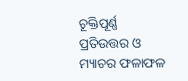ଚୂକ୍ତିପୂର୍ଣ୍ଣ ପ୍ରତିଉତ୍ତର ଓ ମ୍ୟାଚର ଫଳାଫଳ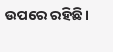ଉପରେ ରହିଛି।